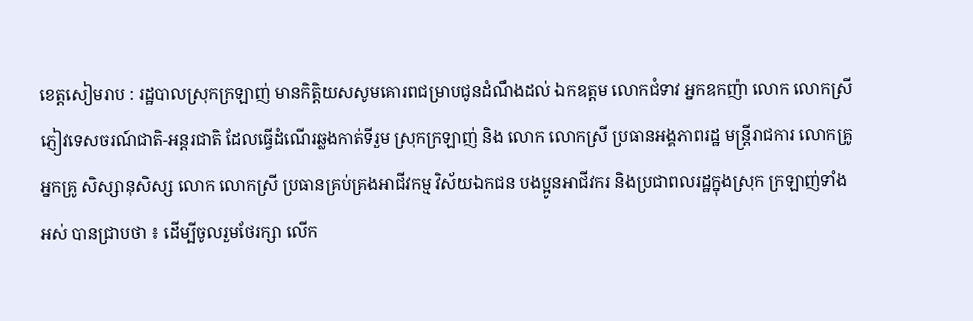ខេត្តសៀមរាប : រដ្ឋបាលស្រុកក្រឡាញ់ មានកិត្តិយសសូមគោរពជម្រាបជូនដំណឹងដល់ ឯកឧត្តម លោកជំទាវ អ្នកឧកញ៉ា លោក លោកស្រី ភ្ញៀវទេសចរណ៍ជាតិ-អន្តរជាតិ ដែលធ្វើដំណើរឆ្លងកាត់ទីរួម ស្រុកក្រឡាញ់ និង លោក លោកស្រី ប្រធានអង្គភាពរដ្ឋ មន្ត្រីរាជការ លោកគ្រូ អ្នកគ្រូ សិស្សានុសិស្ស លោក លោកស្រី ប្រធានគ្រប់គ្រងអាជីវកម្ម វិស័យឯកជន បងប្អូនអាជីវករ និងប្រជាពលរដ្ឋក្នុងស្រុក ក្រឡាញ់ទាំងអស់ បានជ្រាបថា ៖ ដើម្បីចូលរួមថែរក្សា លើក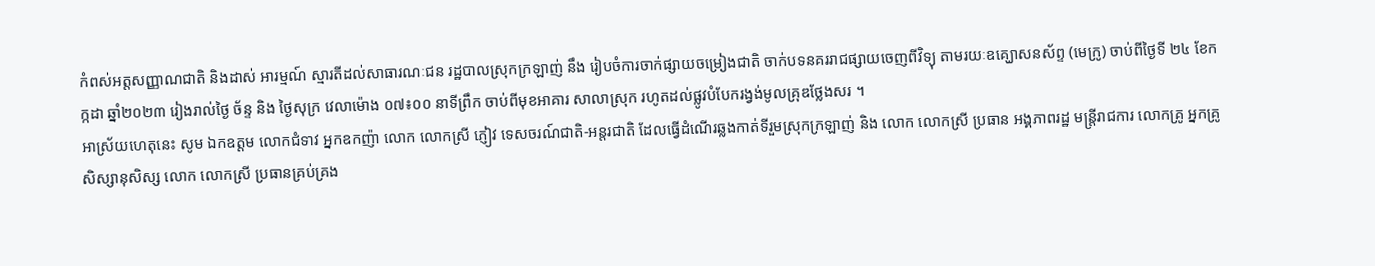កំពស់អត្តសញ្ញាណជាតិ និងដាស់ អារម្មណ៍ ស្មារតីដល់សាធារណៈជន រដ្ឋបាលស្រុកក្រឡាញ់ នឹង រៀបចំការចាក់ផ្សាយចម្រៀងជាតិ ចាក់បទនគររាជផ្សាយចេញពីវិទ្យុ តាមរយៈឧគ្ឃោសនស័ព្ទ (មេក្រូ) ចាប់ពីថ្ងៃទី ២៤ ខែកក្កដា ឆ្នាំ២០២៣ រៀងរាល់ថ្ងៃ ច័ន្ទ និង ថ្ងៃសុក្រ វេលាម៉ោង ០៧៖០០ នាទីព្រឹក ចាប់ពីមុខអាគារ សាលាស្រុក រហូតដល់ផ្លូវបំបែករង្វង់មូលគ្រុឌថ្លែងសរ ។
អាស្រ័យហេតុនេះ សូម ឯកឧត្តម លោកជំទាវ អ្នកឧកញ៉ា លោក លោកស្រី ភ្ញៀវ ទេសចរណ៍ជាតិ-អន្តរជាតិ ដែលធ្វើដំណើរឆ្លងកាត់ទីរួមស្រុកក្រឡាញ់ និង លោក លោកស្រី ប្រធាន អង្គភាពរដ្ឋ មន្ត្រីរាជការ លោកគ្រូ អ្នកគ្រូ សិស្សានុសិស្ស លោក លោកស្រី ប្រធានគ្រប់គ្រង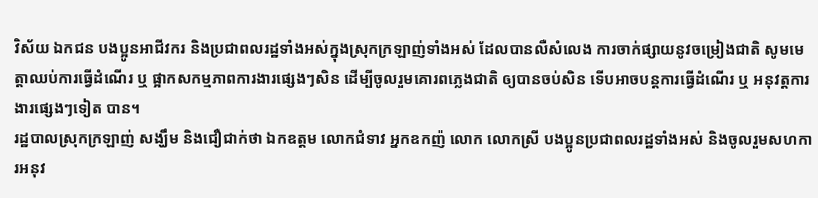វិស័យ ឯកជន បងប្អូនអាជីវករ និងប្រជាពលរដ្ឋទាំងអស់ក្នុងស្រុកក្រឡាញ់ទាំងអស់ ដែលបានលឺសំលេង ការចាក់ផ្សាយនូវចម្រៀងជាតិ សូមមេត្តាឈប់ការធ្វើដំណើរ ឬ ផ្អាកសកម្មភាពការងារផ្សេងៗសិន ដើម្បីចូលរួមគោរពភ្លេងជាតិ ឲ្យបានចប់សិន ទើបអាចបន្តការធ្វើដំណើរ ឬ អនុវត្តការងារផ្សេងៗទៀត បាន។
រដ្ឋបាលស្រុកក្រឡាញ់ សង្ឃឹម និងជឿជាក់ថា ឯកឧត្តម លោកជំទាវ អ្នកឧកញ៉ លោក លោកស្រី បងប្អូនប្រជាពលរដ្ឋទាំងអស់ និងចូលរួមសហការអនុវ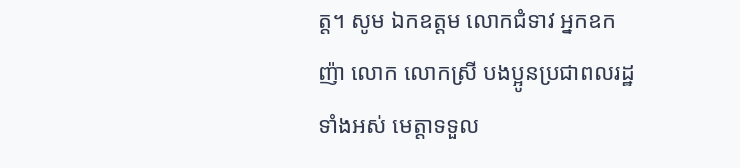ត្ត។ សូម ឯកឧត្តម លោកជំទាវ អ្នកឧកញ៉ា លោក លោកស្រី បងប្អូនប្រជាពលរដ្ឋទាំងអស់ មេត្តាទទួល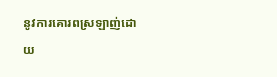នូវការគោរពស្រឡាញ់ដោយ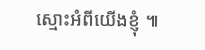ស្មោះអំពីយើងខ្ញុំ ៕